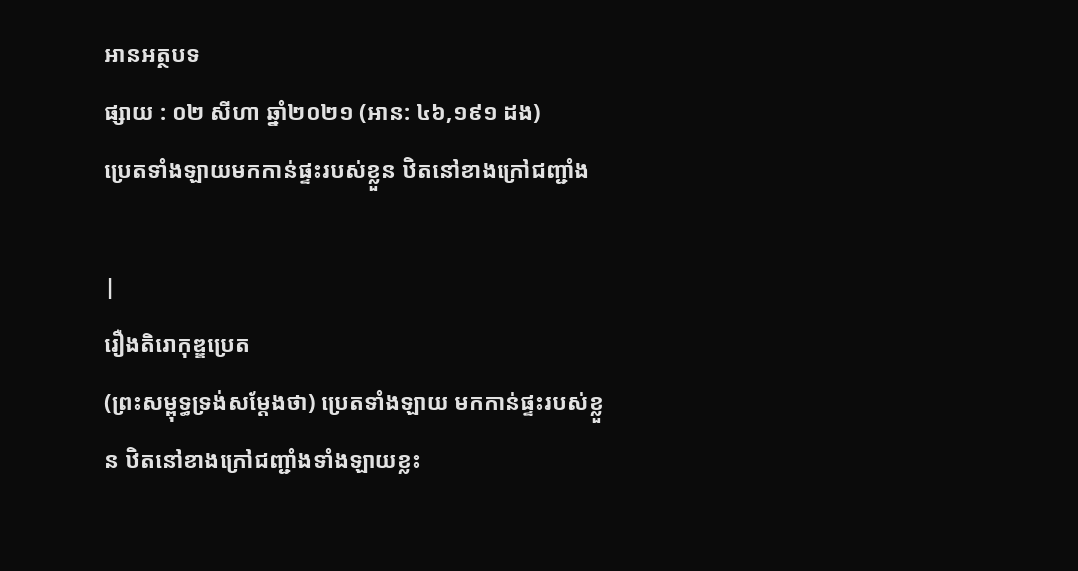អានអត្ថបទ
ផ្សាយ : ០២ សីហា ឆ្នាំ២០២១ (អាន: ៤៦,១៩១ ដង)
ប្រេតទាំងឡាយមកកាន់ផ្ទះរបស់ខ្លួន ឋិតនៅខាងក្រៅជញ្ជាំង

|
រឿងតិរោកុឌ្ឌប្រេត
(ព្រះសម្ពុទ្ធទ្រង់សម្តែងថា) ប្រេតទាំងឡាយ មកកាន់ផ្ទះរបស់ខ្លួន ឋិតនៅខាងក្រៅជញ្ជាំងទាំងឡាយខ្លះ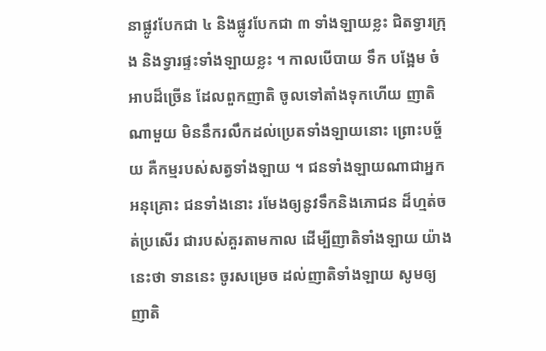នាផ្លូវបែកជា ៤ និងផ្លូវបែកជា ៣ ទាំងឡាយខ្លះ ជិតទ្វារក្រុង និងទ្វារផ្ទះទាំងឡាយខ្លះ ។ កាលបើបាយ ទឹក បង្អែម ចំអាបដ៏ច្រើន ដែលពួកញាតិ ចូលទៅតាំងទុកហើយ ញាតិណាមួយ មិននឹករលឹកដល់ប្រេតទាំងឡាយនោះ ព្រោះបច្ច័យ គឺកម្មរបស់សត្វទាំងឡាយ ។ ជនទាំងឡាយណាជាអ្នកអនុគ្រោះ ជនទាំងនោះ រមែងឲ្យនូវទឹកនិងភោជន ដ៏ហ្មត់ចត់ប្រសើរ ជារបស់គួរតាមកាល ដើម្បីញាតិទាំងឡាយ យ៉ាងនេះថា ទាននេះ ចូរសម្រេច ដល់ញាតិទាំងឡាយ សូមឲ្យញាតិ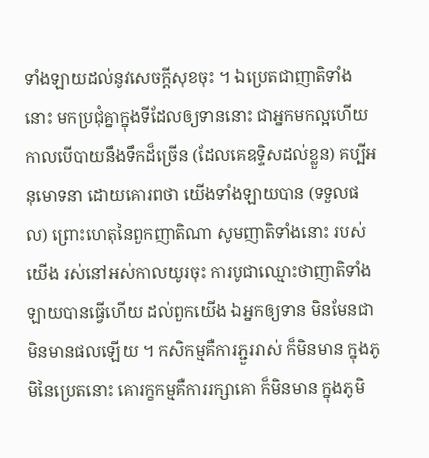ទាំងឡាយដល់នូវសេចក្តីសុខចុះ ។ ឯប្រេតជាញាតិទាំងនោះ មកប្រជុំគ្នាក្នុងទីដែលឲ្យទាននោះ ជាអ្នកមកល្អហើយ កាលបើបាយនឹងទឹកដ៏ច្រើន (ដែលគេឧទ្ទិសដល់ខ្លួន) គប្បីអនុមោទនា ដោយគោរពថា យើងទាំងឡាយបាន (ទទួលផល) ព្រោះហេតុនៃពួកញាតិណា សូមញាតិទាំងនោះ របស់យើង រស់នៅអស់កាលយូរចុះ ការបូជាឈ្មោះថាញាតិទាំងឡាយបានធ្វើហើយ ដល់ពួកយើង ឯអ្នកឲ្យទាន មិនមែនជាមិនមានផលឡើយ ។ កសិកម្មគឺការភ្ជួររាស់ ក៏មិនមាន ក្នុងភូមិនៃប្រេតនោះ គោរក្ខកម្មគឺការរក្សាគោ ក៏មិនមាន ក្នុងភូមិ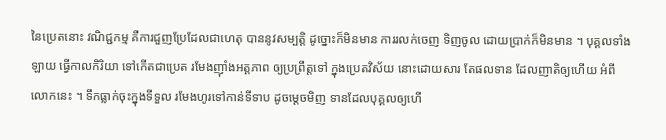នៃប្រេតនោះ វណិជ្ជកម្ម គឺការជួញប្រែដែលជាហេតុ បាននូវសម្បត្តិ ដូច្នោះក៏មិនមាន ការរលក់ចេញ ទិញចូល ដោយប្រាក់ក៏មិនមាន ។ បុគ្គលទាំងឡាយ ធ្វើកាលកិរិយា ទៅកើតជាប្រេត រមែងញ៉ាំងអត្តភាព ឲ្យប្រព្រឹត្តទៅ ក្នុងប្រេតវិស័យ នោះដោយសារ តែផលទាន ដែលញាតិឲ្យហើយ អំពីលោកនេះ ។ ទឹកធ្លាក់ចុះក្នុងទីទួល រមែងហូរទៅកាន់ទីទាប ដូចម្តេចមិញ ទានដែលបុគ្គលឲ្យហើ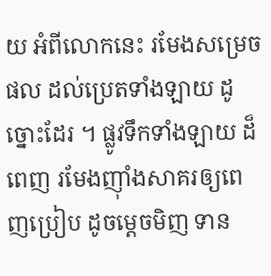យ អំពីលោកនេះ រមែងសម្រេចផល ដល់ប្រេតទាំងឡាយ ដូច្នោះដែរ ។ ផ្លូវទឹកទាំងឡាយ ដ៏ពេញ រមែងញ៉ាំងសាគរឲ្យពេញប្រៀប ដូចម្តេចមិញ ទាន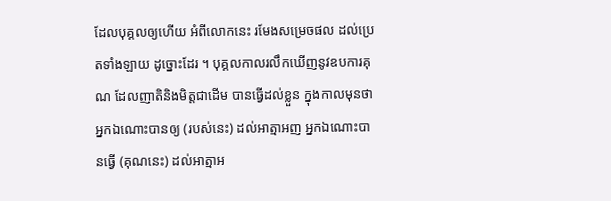ដែលបុគ្គលឲ្យហើយ អំពីលោកនេះ រមែងសម្រេចផល ដល់ប្រេតទាំងឡាយ ដូច្នោះដែរ ។ បុគ្គលកាលរលឹកឃើញនូវឧបការគុណ ដែលញាតិនិងមិត្តជាដើម បានធ្វើដល់ខ្លួន ក្នុងកាលមុនថា អ្នកឯណោះបានឲ្យ (របស់នេះ) ដល់អាត្មាអញ អ្នកឯណោះបានធ្វើ (គុណនេះ) ដល់អាត្មាអ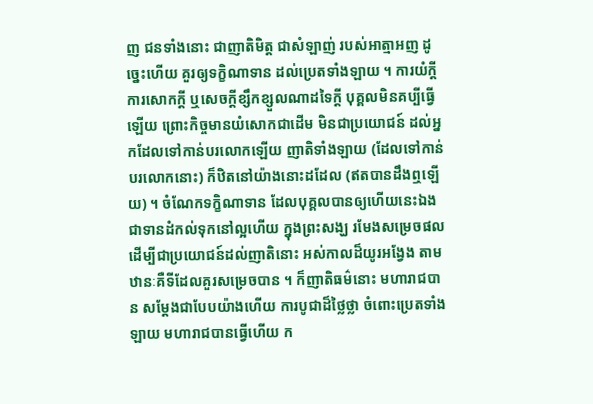ញ ជនទាំងនោះ ជាញាតិមិត្ត ជាសំឡាញ់ របស់អាត្មាអញ ដូច្នេះហើយ គួរឲ្យទក្ខិណាទាន ដល់ប្រេតទាំងឡាយ ។ ការយំក្តី ការសោកក្តី ឬសេចក្តីខ្សឹកខ្សួលណាដទៃក្តី បុគ្គលមិនគប្បីធ្វើឡើយ ព្រោះកិច្ចមានយំសោកជាដើម មិនជាប្រយោជន៍ ដល់អ្នកដែលទៅកាន់បរលោកឡើយ ញាតិទាំងឡាយ (ដែលទៅកាន់បរលោកនោះ) ក៏ឋិតនៅយ៉ាងនោះដដែល (ឥតបានដឹងឮឡើយ) ។ ចំណែកទក្ខិណាទាន ដែលបុគ្គលបានឲ្យហើយនេះឯង ជាទានដំកល់ទុកនៅល្អហើយ ក្នុងព្រះសង្ឃ រមែងសម្រេចផល ដើម្បីជាប្រយោជន៍ដល់ញាតិនោះ អស់កាលដ៏យូរអង្វែង តាមឋានៈគឺទីដែលគួរសម្រេចបាន ។ ក៏ញាតិធម៌នោះ មហារាជបាន សម្តែងជាបែបយ៉ាងហើយ ការបូជាដ៏ថ្លៃថ្លា ចំពោះប្រេតទាំងឡាយ មហារាជបានធ្វើហើយ ក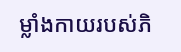ម្លាំងកាយរបស់ភិ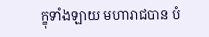ក្ខុទាំងឡាយ មហារាជបាន បំ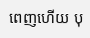ពេញហើយ បុ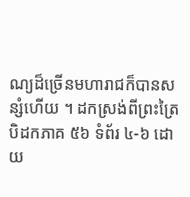ណ្យដ៏ច្រើនមហារាជក៏បានសន្សំហើយ ។ ដកស្រង់ពីព្រះត្រៃបិដកភាគ ៥៦ ទំព័រ ៤-៦ ដោយ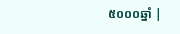៥០០០ឆ្នាំ |